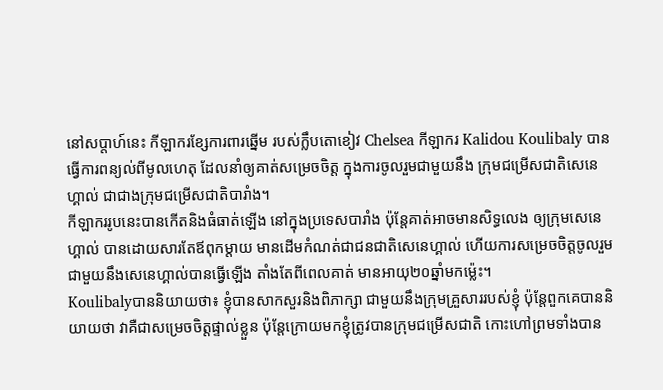នៅសប្តាហ៍នេះ កីឡាករខ្សែការពារឆ្នើម របស់ក្លឹបតោខៀវ Chelsea កីឡាករ Kalidou Koulibaly បានធ្វើការពន្យល់ពីមូលហេតុ ដែលនាំឲ្យគាត់សម្រេចចិត្ត ក្នុងការចូលរួមជាមួយនឹង ក្រុមជម្រើសជាតិសេនេហ្គាល់ ជាជាងក្រុមជម្រើសជាតិបារាំង។
កីឡាកររូបនេះបានកើតនិងធំធាត់ឡើង នៅក្នុងប្រទេសបារាំង ប៉ុន្តែគាត់អាចមានសិទ្ធលេង ឲ្យក្រុមសេនេហ្គាល់ បានដោយសារតែឪពុកម្តាយ មានដើមកំណត់ជាជនជាតិសេនេហ្គាល់ ហើយការសម្រេចចិត្តចូលរួម ជាមួយនឹងសេនេហ្គាល់បានធ្វើឡើង តាំងតែពីពេលគាត់ មានអាយុ២០ឆ្នាំមកម្ល៉េះ។
Koulibalyបាននិយាយថា៖ ខ្ញុំបានសាកសួរនិងពិភាក្សា ជាមួយនឹងក្រុមគ្រួសាររបស់ខ្ញុំ ប៉ុន្តែពួកគេបាននិយាយថា វាគឺជាសម្រេចចិត្តផ្ទាល់ខ្លួន ប៉ុន្តែក្រោយមកខ្ញុំត្រូវបានក្រុមជម្រើសជាតិ កោះហៅព្រមទាំងបាន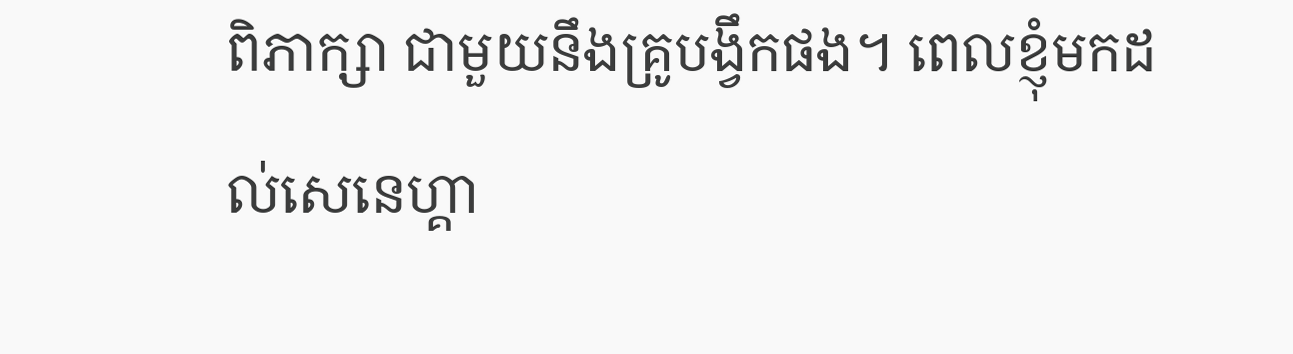ពិភាក្សា ជាមួយនឹងគ្រូបង្វឹកផង។ ពេលខ្ញុំមកដល់សេនេហ្គា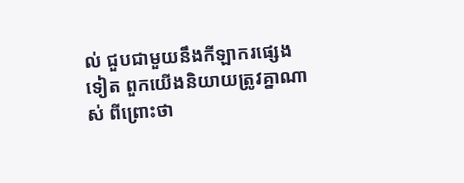ល់ ជួបជាមួយនឹងកីឡាករផ្សេងទៀត ពួកយើងនិយាយត្រូវគ្នាណាស់ ពីព្រោះថា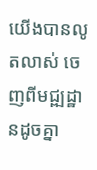យើងបានលូតលាស់ ចេញពីមជ្ឍដ្ឋានដូចគ្នា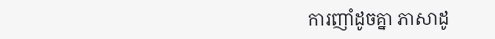ការញាំដូចគ្នា ភាសាដូ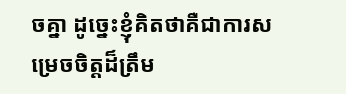ចគ្នា ដូច្នេះខ្ញុំគិតថាគឺជាការសម្រេចចិត្តដ៏ត្រឹម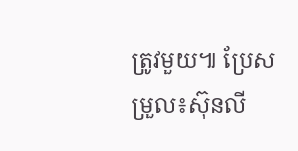ត្រូវមួយ៕ ប្រែសម្រួល៖ស៊ុនលី